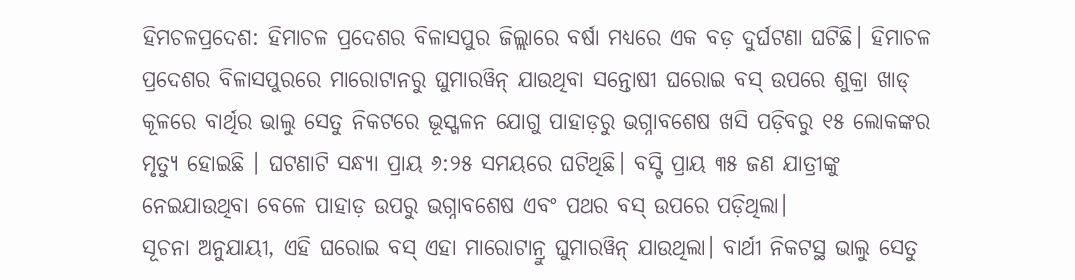ହିମଚଳପ୍ରଦେଶ: ହିମାଚଳ ପ୍ରଦେଶର ବିଳାସପୁର ଜିଲ୍ଲାରେ ବର୍ଷା ମଧ୍ୟରେ ଏକ ବଡ଼ ଦୁର୍ଘଟଣା ଘଟିଛି। ହିମାଚଳ ପ୍ରଦେଶର ବିଳାସପୁରରେ ମାରୋଟାନରୁ ଘୁମାରୱିନ୍ ଯାଉଥିବା ସନ୍ତୋଷୀ ଘରୋଇ ବସ୍ ଉପରେ ଶୁକ୍ରା ଖାଡ୍ କୂଳରେ ବାର୍ଥିର ଭାଲୁ ସେତୁ ନିକଟରେ ଭୂସ୍ଖଳନ ଯୋଗୁ ପାହାଡ଼ରୁ ଭଗ୍ନାବଶେଷ ଖସି ପଡ଼ିବରୁ ୧୫ ଲୋକଙ୍କର ମୃତ୍ୟୁ ହୋଇଛି । ଘଟଣାଟି ସନ୍ଧ୍ୟା ପ୍ରାୟ ୬:୨୫ ସମୟରେ ଘଟିଥିଛି। ବସ୍ଟି ପ୍ରାୟ ୩୫ ଜଣ ଯାତ୍ରୀଙ୍କୁ ନେଇଯାଉଥିବା ବେଳେ ପାହାଡ଼ ଉପରୁ ଭଗ୍ନାବଶେଷ ଏବଂ ପଥର ବସ୍ ଉପରେ ପଡ଼ିଥିଲା।
ସୂଚନା ଅନୁଯାୟୀ, ଏହି ଘରୋଇ ବସ୍ ଏହା ମାରୋଟାନ୍ରୁ ଘୁମାରୱିନ୍ ଯାଉଥିଲା। ବାର୍ଥୀ ନିକଟସ୍ଥ ଭାଲୁ ସେତୁ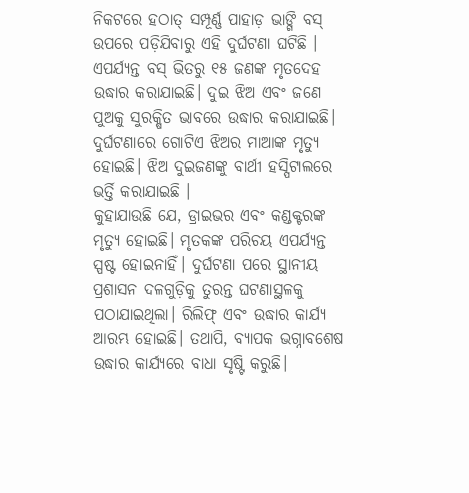ନିକଟରେ ହଠାତ୍ ସମ୍ପୂର୍ଣ୍ଣ ପାହାଡ଼ ଭାଙ୍ଗି ବସ୍ ଉପରେ ପଡ଼ିଯିବାରୁ ଏହି ଦୁର୍ଘଟଣା ଘଟିଛି । ଏପର୍ଯ୍ୟନ୍ତ ବସ୍ ଭିତରୁ ୧୫ ଜଣଙ୍କ ମୃତଦେହ ଉଦ୍ଧାର କରାଯାଇଛି। ଦୁଇ ଝିଅ ଏବଂ ଜଣେ ପୁଅକୁ ସୁରକ୍ଷିତ ଭାବରେ ଉଦ୍ଧାର କରାଯାଇଛି। ଦୁର୍ଘଟଣାରେ ଗୋଟିଏ ଝିଅର ମାଆଙ୍କ ମୃତ୍ୟୁ ହୋଇଛି। ଝିଅ ଦୁଇଜଣଙ୍କୁ ବାର୍ଥୀ ହସ୍ପିଟାଲରେ ଭର୍ତ୍ତି କରାଯାଇଛି ।
କୁହାଯାଉଛି ଯେ, ଡ୍ରାଇଭର ଏବଂ କଣ୍ଡକ୍ଟରଙ୍କ ମୃତ୍ୟୁ ହୋଇଛି। ମୃତକଙ୍କ ପରିଚୟ ଏପର୍ଯ୍ୟନ୍ତ ସ୍ପଷ୍ଟ ହୋଇନାହିଁ। ଦୁର୍ଘଟଣା ପରେ ସ୍ଥାନୀୟ ପ୍ରଶାସନ ଦଳଗୁଡ଼ିକୁ ତୁରନ୍ତ ଘଟଣାସ୍ଥଳକୁ ପଠାଯାଇଥିଲା। ରିଲିଫ୍ ଏବଂ ଉଦ୍ଧାର କାର୍ଯ୍ୟ ଆରମ୍ଭ ହୋଇଛି। ତଥାପି, ବ୍ୟାପକ ଭଗ୍ନାବଶେଷ ଉଦ୍ଧାର କାର୍ଯ୍ୟରେ ବାଧା ସୃଷ୍ଟି କରୁଛି।